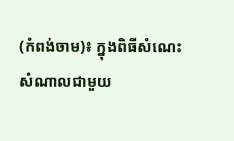(កំពង់ចាម)៖ ក្នុងពិធីសំណេះសំណាលជាមួយ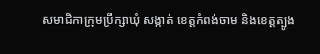សមាជិកាក្រុមប្រឹក្សាឃុំ សង្កាត់ ខេត្តកំពង់ចាម និងខេត្តត្បូង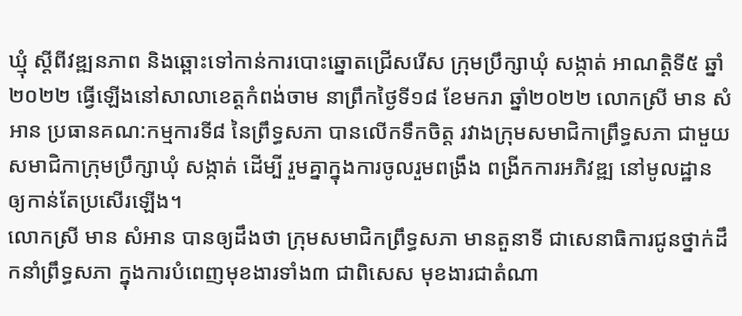ឃ្មុំ ស្ដីពីវឌ្ឍនភាព និងឆ្ពោះទៅកាន់ការបោះឆ្នោតជ្រើសរើស ក្រុមប្រឹក្សាឃុំ សង្កាត់ អាណត្តិទី៥ ឆ្នាំ២០២២ ធ្វើឡើងនៅសាលាខេត្តកំពង់ចាម នាព្រឹកថ្ងៃទី១៨ ខែមករា ឆ្នាំ២០២២ លោកស្រី មាន សំអាន ប្រធានគណ:កម្មការទី៨ នៃព្រឹទ្ធសភា បានលើកទឹកចិត្ត រវាងក្រុមសមាជិកាព្រឹទ្ធសភា ជាមួយសមាជិកាក្រុមប្រឹក្សាឃុំ សង្កាត់ ដើម្បី រួមគ្នាក្នុងការចូលរួមពង្រឹង ពង្រីកការអភិវឌ្ឍ នៅមូលដ្ឋាន ឲ្យកាន់តែប្រសើរឡើង។
លោកស្រី មាន សំអាន បានឲ្យដឹងថា ក្រុមសមាជិកព្រឹទ្ធសភា មានតួនាទី ជាសេនាធិការជូនថ្នាក់ដឹកនាំព្រឹទ្ធសភា ក្នុងការបំពេញមុខងារទាំង៣ ជាពិសេស មុខងារជាតំណា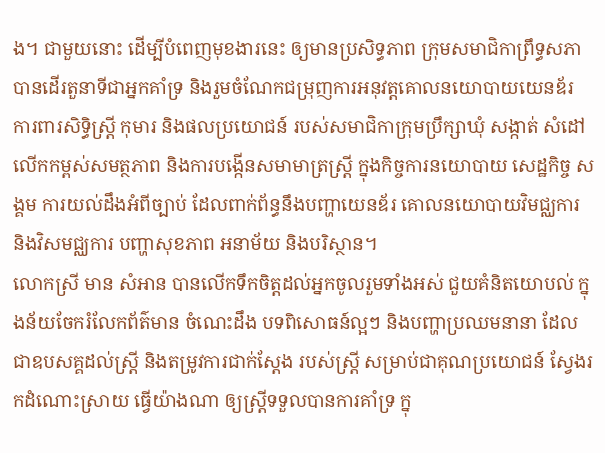ង។ ជាមួយនោះ ដើម្បីបំពេញមុខងារនេះ ឲ្យមានប្រសិទ្ធភាព ក្រុមសមាជិកាព្រឹទ្ធសភា បានដើរតួនាទីជាអ្នកគាំទ្រ និងរួមចំណែកជម្រុញការអនុវត្តគោលនយោបាយយេនឌ័រ ការពារសិទ្ធិស្ត្រី កុមារ និងផលប្រយោជន៍ របស់សមាជិកាក្រុមប្រឹក្សាឃុំ សង្កាត់ សំដៅលើកកម្ពស់សមត្ថភាព និងការបង្កើនសមាមាត្រស្ត្រី ក្នុងកិច្ចការនយោបាយ សេដ្ឋកិច្ច សង្គម ការយល់ដឹងអំពីច្បាប់ ដែលពាក់ព័ន្ធនឹងបញ្ហាយេនឌ័រ គោលនយោបាយវិមជ្ឈការ និងវិសមជ្ឈការ បញ្ហាសុខភាព អនាម័យ និងបរិស្ថាន។
លោកស្រី មាន សំអាន បានលើកទឹកចិត្តដល់អ្នកចូលរួមទាំងអស់ ជួយគំនិតយោបល់ ក្នុងន័យចែករំលែកព័ត៌មាន ចំណេះដឹង បទពិសោធន៍ល្អៗ និងបញ្ហាប្រឈមនានា ដែលជាឧបសគ្គដល់ស្ត្រី និងតម្រូវការជាក់ស្ដែង របស់ស្ត្រី សម្រាប់ជាគុណប្រយោជន៍ ស្វែងរកដំណោះស្រាយ ធ្វើយ៉ាងណា ឲ្យស្ត្រីទទួលបានការគាំទ្រ ក្នុ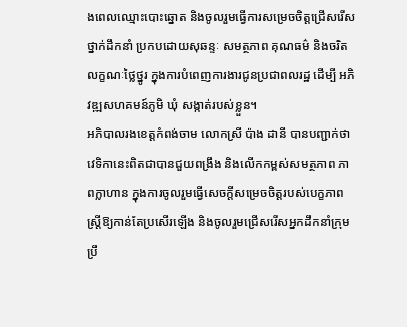ងពេលឈ្មោះបោះឆ្នោត និងចូលរួមធ្វើការសម្រេចចិត្តជ្រើសរើសថ្នាក់ដឹកនាំ ប្រកបដោយសុឆន្ទៈ សមត្ថភាព គុណធម៌ និងចរិតលក្ខណៈថ្លៃថ្នូរ ក្នុងការបំពេញការងារជូនប្រជាពលរដ្ឋ ដើម្បី អភិវឌ្ឍសហគមន៍ភូមិ ឃុំ សង្កាត់របស់ខ្លួន។
អភិបាលរងខេត្តកំពង់ចាម លោកស្រី ប៉ាង ដានី បានបញ្ជាក់ថា វេទិកានេះពិតជាបានជួយពង្រឹង និងលើកកម្ពស់សមត្ថភាព ភាពក្លាហាន ក្នុងការចូលរួមធ្វើសេចក្តីសម្រេចចិត្តរបស់បេក្ខភាពស្រ្តីឱ្យកាន់តែប្រសើរឡើង និងចូលរួមជ្រើសរើសអ្នកដឹកនាំក្រុមប្រឹ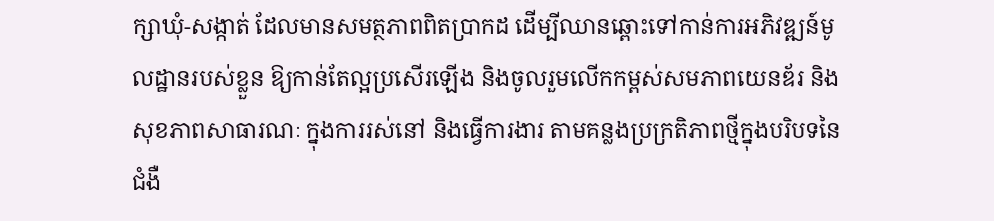ក្សាឃុំ-សង្កាត់ ដែលមានសមត្ថភាពពិតប្រាកដ ដើម្បីឈានឆ្ពោះទៅកាន់ការអភិវឌ្ឍន៍មូលដ្ឋានរបស់ខ្លួន ឱ្យកាន់តែល្អប្រសើរឡើង និងចូលរួមលើកកម្ពស់សមភាពយេនឌ័រ និងសុខភាពសាធារណៈ ក្នុងការរស់នៅ និងធ្វើការងារ តាមគន្លងប្រក្រតិភាពថ្មីក្នុងបរិបទនៃជំងឺ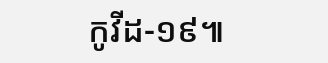កូវីដ-១៩៕